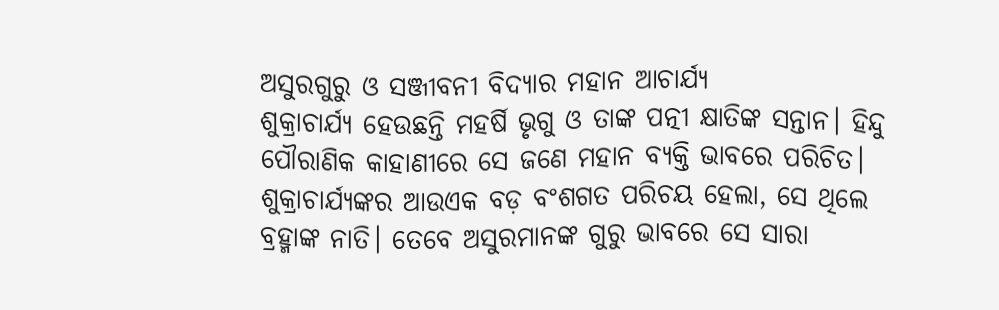ଅସୁରଗୁରୁ ଓ ସଞ୍ଜୀବନୀ ବିଦ୍ୟାର ମହାନ ଆଚାର୍ଯ୍ୟ
ଶୁକ୍ରାଚାର୍ଯ୍ୟ ହେଉଛନ୍ତି ମହର୍ଷି ଭୃଗୁ ଓ ତାଙ୍କ ପତ୍ନୀ କ୍ଷାତିଙ୍କ ସନ୍ତାନ। ହିନ୍ଦୁ ପୌରାଣିକ କାହାଣୀରେ ସେ ଜଣେ ମହାନ ବ୍ୟକ୍ତି ଭାବରେ ପରିଚିତ। ଶୁକ୍ରାଚାର୍ଯ୍ୟଙ୍କର ଆଉଏକ ବଡ଼ ବଂଶଗତ ପରିଚୟ ହେଲା, ସେ ଥିଲେ ବ୍ରହ୍ମାଙ୍କ ନାତି। ତେବେ ଅସୁରମାନଙ୍କ ଗୁରୁ ଭାବରେ ସେ ସାରା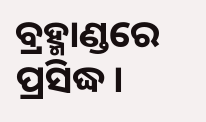ବ୍ରହ୍ମାଣ୍ଡରେ ପ୍ରସିଦ୍ଧ।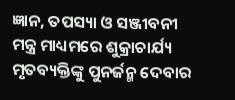ଜ୍ଞାନ, ତପସ୍ୟା ଓ ସଞ୍ଜୀବନୀ ମନ୍ତ୍ର ମାଧ୍ୟମରେ ଶୁକ୍ରାଚାର୍ଯ୍ୟ ମୃତବ୍ୟକ୍ତିଙ୍କୁ ପୁନର୍ଜନ୍ମ ଦେବାର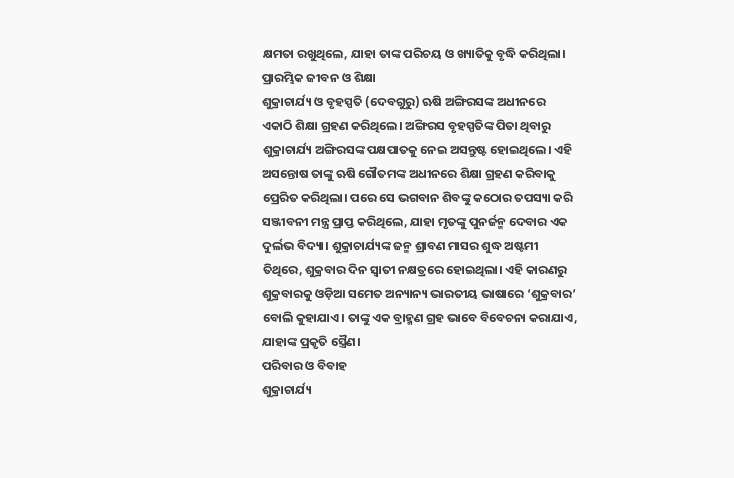କ୍ଷମତା ରଖୁଥିଲେ, ଯାହା ତାଙ୍କ ପରିଚୟ ଓ ଖ୍ୟାତିକୁ ବୃଦ୍ଧି କରିଥିଲା।
ପ୍ରାରମ୍ଭିକ ଜୀବନ ଓ ଶିକ୍ଷା
ଶୁକ୍ରାଚାର୍ଯ୍ୟ ଓ ବୃହସ୍ପତି (ଦେବଗୁରୁ) ଋଷି ଅଙ୍ଗିରସଙ୍କ ଅଧୀନରେ ଏକାଠି ଶିକ୍ଷା ଗ୍ରହଣ କରିଥିଲେ। ଅଙ୍ଗିରସ ବୃହସ୍ପତିଙ୍କ ପିତା ଥିବାରୁ ଶୁକ୍ରାଚାର୍ଯ୍ୟ ଅଙ୍ଗିରସଙ୍କ ପକ୍ଷପାତକୁ ନେଇ ଅସନ୍ତୁଷ୍ଟ ହୋଇଥିଲେ। ଏହି ଅସନ୍ତୋଷ ତାଙ୍କୁ ଋଷି ଗୌତମଙ୍କ ଅଧୀନରେ ଶିକ୍ଷା ଗ୍ରହଣ କରିବାକୁ ପ୍ରେରିତ କରିଥିଲା। ପରେ ସେ ଭଗବାନ ଶିବଙ୍କୁ କଠୋର ତପସ୍ୟା କରି ସଞ୍ଜୀବନୀ ମନ୍ତ୍ର ପ୍ରାପ୍ତ କରିଥିଲେ, ଯାହା ମୃତଙ୍କୁ ପୁନର୍ଜନ୍ମ ଦେବାର ଏକ ଦୁର୍ଲଭ ବିଦ୍ୟା। ଶୁକ୍ରାଚାର୍ଯ୍ୟଙ୍କ ଜନ୍ମ ଶ୍ରାବଣ ମାସର ଶୁଦ୍ଧ ଅଷ୍ଟମୀ ତିଥିରେ, ଶୁକ୍ରବାର ଦିନ ସ୍ଵାତୀ ନକ୍ଷତ୍ରରେ ହୋଇଥିଲା। ଏହି କାରଣରୁ ଶୁକ୍ରବାରକୁ ଓଡ଼ିଆ ସମେତ ଅନ୍ୟାନ୍ୟ ଭାରତୀୟ ଭାଷାରେ ‘ଶୁକ୍ରବାର’ ବୋଲି କୁହାଯାଏ। ତାଙ୍କୁ ଏକ ବ୍ରାହ୍ମଣ ଗ୍ରହ ଭାବେ ବିବେଚନା କରାଯାଏ, ଯାହାଙ୍କ ପ୍ରକୃତି ସ୍ତ୍ରୈଣ।
ପରିବାର ଓ ବିବାହ
ଶୁକ୍ରାଚାର୍ଯ୍ୟ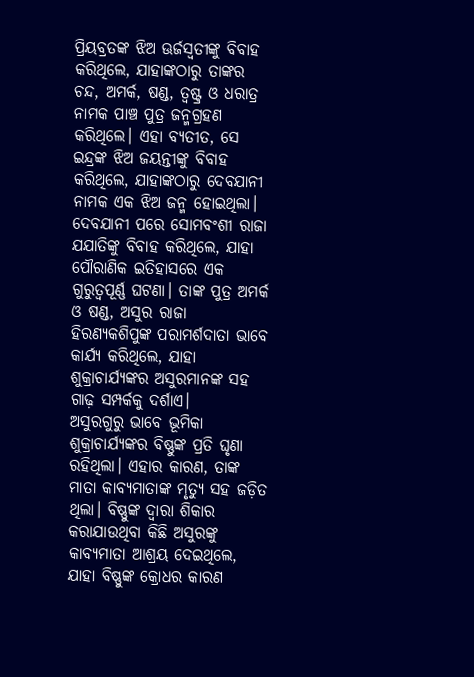ପ୍ରିୟବ୍ରତଙ୍କ ଝିଅ ଊର୍ଜସ୍ଵତୀଙ୍କୁ ବିବାହ କରିଥିଲେ, ଯାହାଙ୍କଠାରୁ ତାଙ୍କର ଚନ୍ଦ, ଅମର୍କ, ଷଣ୍ଡ, ତ୍ଵଷ୍ଟ୍ର ଓ ଧରାତ୍ର ନାମକ ପାଞ୍ଚ ପୁତ୍ର ଜନ୍ମଗ୍ରହଣ କରିଥିଲେ। ଏହା ବ୍ୟତୀତ, ସେ ଇନ୍ଦ୍ରଙ୍କ ଝିଅ ଜୟନ୍ତୀଙ୍କୁ ବିବାହ କରିଥିଲେ, ଯାହାଙ୍କଠାରୁ ଦେବଯାନୀ ନାମକ ଏକ ଝିଅ ଜନ୍ମ ହୋଇଥିଲା। ଦେବଯାନୀ ପରେ ସୋମବଂଶୀ ରାଜା ଯଯାତିଙ୍କୁ ବିବାହ କରିଥିଲେ, ଯାହା ପୌରାଣିକ ଇତିହାସରେ ଏକ ଗୁରୁତ୍ଵପୂର୍ଣ୍ଣ ଘଟଣା। ତାଙ୍କ ପୁତ୍ର ଅମର୍କ ଓ ଷଣ୍ଡ, ଅସୁର ରାଜା ହିରଣ୍ୟକଶିପୁଙ୍କ ପରାମର୍ଶଦାତା ଭାବେ କାର୍ଯ୍ୟ କରିଥିଲେ, ଯାହା ଶୁକ୍ରାଚାର୍ଯ୍ୟଙ୍କର ଅସୁରମାନଙ୍କ ସହ ଗାଢ଼ ସମ୍ପର୍କକୁ ଦର୍ଶାଏ।
ଅସୁରଗୁରୁ ଭାବେ ଭୂମିକା
ଶୁକ୍ରାଚାର୍ଯ୍ୟଙ୍କର ବିଷ୍ଣୁଙ୍କ ପ୍ରତି ଘୃଣା ରହିଥିଲା। ଏହାର କାରଣ, ତାଙ୍କ ମାତା କାବ୍ୟମାତାଙ୍କ ମୃତ୍ୟୁ ସହ ଜଡ଼ିତ ଥିଲା। ବିଷ୍ଣୁଙ୍କ ଦ୍ଵାରା ଶିକାର କରାଯାଉଥିବା କିଛି ଅସୁରଙ୍କୁ କାବ୍ୟମାତା ଆଶ୍ରୟ ଦେଇଥିଲେ, ଯାହା ବିଷ୍ଣୁଙ୍କ କ୍ରୋଧର କାରଣ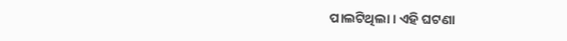ପାଲଟିଥିଲା। ଏହି ଘଟଣା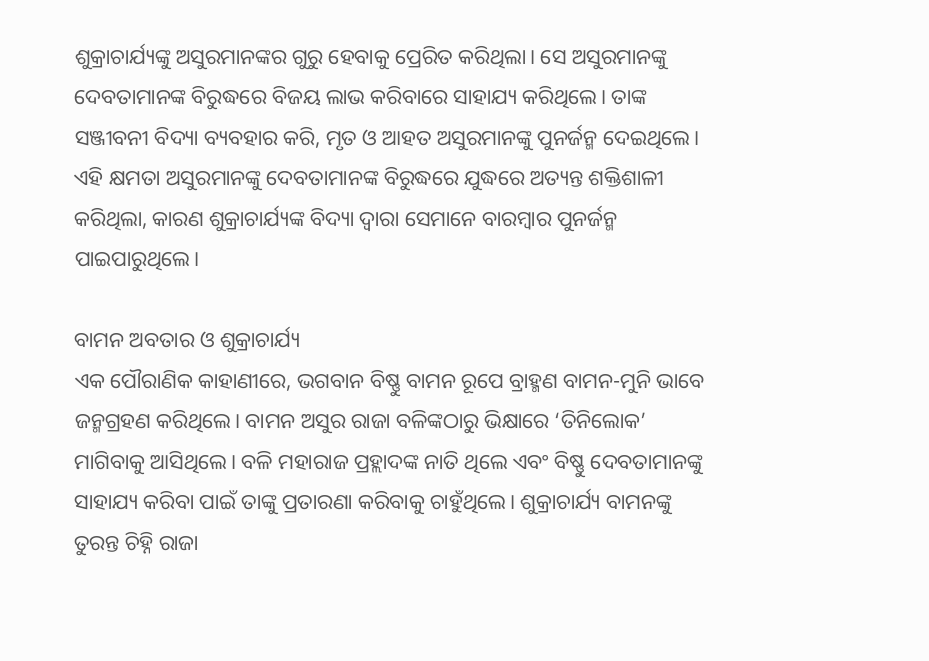ଶୁକ୍ରାଚାର୍ଯ୍ୟଙ୍କୁ ଅସୁରମାନଙ୍କର ଗୁରୁ ହେବାକୁ ପ୍ରେରିତ କରିଥିଲା। ସେ ଅସୁରମାନଙ୍କୁ ଦେବତାମାନଙ୍କ ବିରୁଦ୍ଧରେ ବିଜୟ ଲାଭ କରିବାରେ ସାହାଯ୍ୟ କରିଥିଲେ। ତାଙ୍କ ସଞ୍ଜୀବନୀ ବିଦ୍ୟା ବ୍ୟବହାର କରି, ମୃତ ଓ ଆହତ ଅସୁରମାନଙ୍କୁ ପୁନର୍ଜନ୍ମ ଦେଇଥିଲେ। ଏହି କ୍ଷମତା ଅସୁରମାନଙ୍କୁ ଦେବତାମାନଙ୍କ ବିରୁଦ୍ଧରେ ଯୁଦ୍ଧରେ ଅତ୍ୟନ୍ତ ଶକ୍ତିଶାଳୀ କରିଥିଲା, କାରଣ ଶୁକ୍ରାଚାର୍ଯ୍ୟଙ୍କ ବିଦ୍ୟା ଦ୍ଵାରା ସେମାନେ ବାରମ୍ବାର ପୁନର୍ଜନ୍ମ ପାଇପାରୁଥିଲେ।

ବାମନ ଅବତାର ଓ ଶୁକ୍ରାଚାର୍ଯ୍ୟ
ଏକ ପୌରାଣିକ କାହାଣୀରେ, ଭଗବାନ ବିଷ୍ଣୁ ବାମନ ରୂପେ ବ୍ରାହ୍ମଣ ବାମନ-ମୁନି ଭାବେ ଜନ୍ମଗ୍ରହଣ କରିଥିଲେ। ବାମନ ଅସୁର ରାଜା ବଳିଙ୍କଠାରୁ ଭିକ୍ଷାରେ ‘ତିନିଲୋକ’ ମାଗିବାକୁ ଆସିଥିଲେ। ବଳି ମହାରାଜ ପ୍ରହ୍ଲାଦଙ୍କ ନାତି ଥିଲେ ଏବଂ ବିଷ୍ଣୁ ଦେବତାମାନଙ୍କୁ ସାହାଯ୍ୟ କରିବା ପାଇଁ ତାଙ୍କୁ ପ୍ରତାରଣା କରିବାକୁ ଚାହୁଁଥିଲେ। ଶୁକ୍ରାଚାର୍ଯ୍ୟ ବାମନଙ୍କୁ ତୁରନ୍ତ ଚିହ୍ନି ରାଜା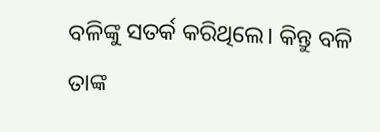ବଳିଙ୍କୁ ସତର୍କ କରିଥିଲେ। କିନ୍ତୁ ବଳି ତାଙ୍କ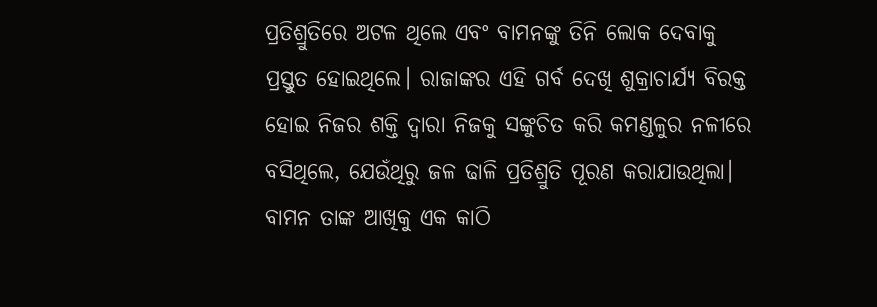ପ୍ରତିଶ୍ରୁତିରେ ଅଟଳ ଥିଲେ ଏବଂ ବାମନଙ୍କୁ ତିନି ଲୋକ ଦେବାକୁ ପ୍ରସ୍ତୁତ ହୋଇଥିଲେ। ରାଜାଙ୍କର ଏହି ଗର୍ବ ଦେଖି ଶୁକ୍ରାଚାର୍ଯ୍ୟ ବିରକ୍ତ ହୋଇ ନିଜର ଶକ୍ତି ଦ୍ଵାରା ନିଜକୁ ସଙ୍କୁଚିତ କରି କମଣ୍ଡଳୁର ନଳୀରେ ବସିଥିଲେ, ଯେଉଁଥିରୁ ଜଳ ଢାଳି ପ୍ରତିଶ୍ରୁତି ପୂରଣ କରାଯାଉଥିଲା। ବାମନ ତାଙ୍କ ଆଖିକୁ ଏକ କାଠି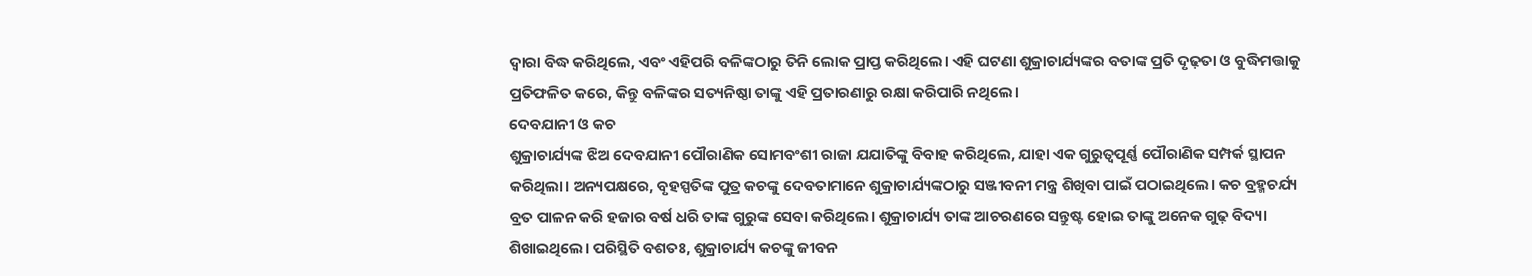ଦ୍ଵାରା ବିଦ୍ଧ କରିଥିଲେ, ଏବଂ ଏହିପରି ବଳିଙ୍କଠାରୁ ତିନି ଲୋକ ପ୍ରାପ୍ତ କରିଥିଲେ। ଏହି ଘଟଣା ଶୁକ୍ରାଚାର୍ଯ୍ୟଙ୍କର ବତାଙ୍କ ପ୍ରତି ଦୃଢ଼ତା ଓ ବୁଦ୍ଧିମତ୍ତାକୁ ପ୍ରତିଫଳିତ କରେ, କିନ୍ତୁ ବଳିଙ୍କର ସତ୍ୟନିଷ୍ଠା ତାଙ୍କୁ ଏହି ପ୍ରତାରଣାରୁ ରକ୍ଷା କରିପାରି ନଥିଲେ।
ଦେବଯାନୀ ଓ କଚ
ଶୁକ୍ରାଚାର୍ଯ୍ୟଙ୍କ ଝିଅ ଦେବଯାନୀ ପୌରାଣିକ ସୋମବଂଶୀ ରାଜା ଯଯାତିଙ୍କୁ ବିବାହ କରିଥିଲେ, ଯାହା ଏକ ଗୁରୁତ୍ଵପୂର୍ଣ୍ଣ ପୌରାଣିକ ସମ୍ପର୍କ ସ୍ଥାପନ କରିଥିଲା। ଅନ୍ୟପକ୍ଷରେ, ବୃହସ୍ପତିଙ୍କ ପୁତ୍ର କଚଙ୍କୁ ଦେବତାମାନେ ଶୁକ୍ରାଚାର୍ଯ୍ୟଙ୍କଠାରୁ ସଞ୍ଜୀବନୀ ମନ୍ତ୍ର ଶିଖିବା ପାଇଁ ପଠାଇଥିଲେ। କଚ ବ୍ରହ୍ମଚର୍ଯ୍ୟ ବ୍ରତ ପାଳନ କରି ହଜାର ବର୍ଷ ଧରି ତାଙ୍କ ଗୁରୁଙ୍କ ସେବା କରିଥିଲେ। ଶୁକ୍ରାଚାର୍ଯ୍ୟ ତାଙ୍କ ଆଚରଣରେ ସନ୍ତୁଷ୍ଟ ହୋଇ ତାଙ୍କୁ ଅନେକ ଗୁଢ଼ ବିଦ୍ୟା ଶିଖାଇଥିଲେ। ପରିସ୍ଥିତି ବଶତଃ, ଶୁକ୍ରାଚାର୍ଯ୍ୟ କଚଙ୍କୁ ଜୀବନ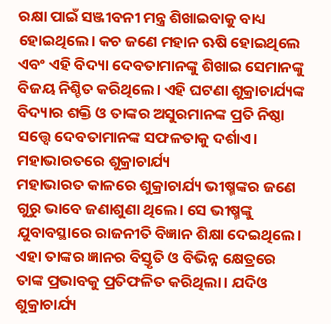ରକ୍ଷା ପାଇଁ ସଞ୍ଜୀବନୀ ମନ୍ତ୍ର ଶିଖାଇବାକୁ ବାଧ୍ୟ ହୋଇଥିଲେ। କଚ ଜଣେ ମହାନ ଋଷି ହୋଇଥିଲେ ଏବଂ ଏହି ବିଦ୍ୟା ଦେବତାମାନଙ୍କୁ ଶିଖାଇ ସେମାନଙ୍କୁ ବିଜୟ ନିଶ୍ଚିତ କରିଥିଲେ। ଏହି ଘଟଣା ଶୁକ୍ରାଚାର୍ଯ୍ୟଙ୍କ ବିଦ୍ୟାର ଶକ୍ତି ଓ ତାଙ୍କର ଅସୁରମାନଙ୍କ ପ୍ରତି ନିଷ୍ଠା ସତ୍ତ୍ଵେ ଦେବତାମାନଙ୍କ ସଫଳତାକୁ ଦର୍ଶାଏ।
ମହାଭାରତରେ ଶୁକ୍ରାଚାର୍ଯ୍ୟ
ମହାଭାରତ କାଳରେ ଶୁକ୍ରାଚାର୍ଯ୍ୟ ଭୀଷ୍ମଙ୍କର ଜଣେ ଗୁରୁ ଭାବେ ଜଣାଶୁଣା ଥିଲେ। ସେ ଭୀଷ୍ମଙ୍କୁ ଯୁବାବସ୍ଥାରେ ରାଜନୀତି ବିଜ୍ଞାନ ଶିକ୍ଷା ଦେଇଥିଲେ। ଏହା ତାଙ୍କର ଜ୍ଞାନର ବିସ୍ତୃତି ଓ ବିଭିନ୍ନ କ୍ଷେତ୍ରରେ ତାଙ୍କ ପ୍ରଭାବକୁ ପ୍ରତିଫଳିତ କରିଥିଲା। ଯଦିଓ ଶୁକ୍ରାଚାର୍ଯ୍ୟ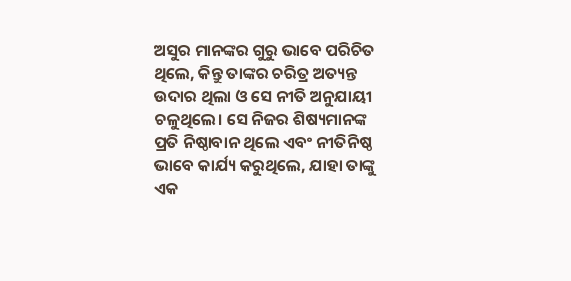ଅସୁର ମାନଙ୍କର ଗୁରୁ ଭାବେ ପରିଚିତ ଥିଲେ, କିନ୍ତୁ ତାଙ୍କର ଚରିତ୍ର ଅତ୍ୟନ୍ତ ଉଦାର ଥିଲା ଓ ସେ ନୀତି ଅନୁଯାୟୀ ଚଳୁଥିଲେ। ସେ ନିଜର ଶିଷ୍ୟମାନଙ୍କ ପ୍ରତି ନିଷ୍ଠାବାନ ଥିଲେ ଏବଂ ନୀତିନିଷ୍ଠ ଭାବେ କାର୍ଯ୍ୟ କରୁଥିଲେ, ଯାହା ତାଙ୍କୁ ଏକ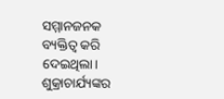ସମ୍ମାନଜନକ ବ୍ୟକ୍ତିତ୍ଵ କରି ଦେଇଥିଲା।
ଶୁକ୍ରାଚାର୍ଯ୍ୟଙ୍କର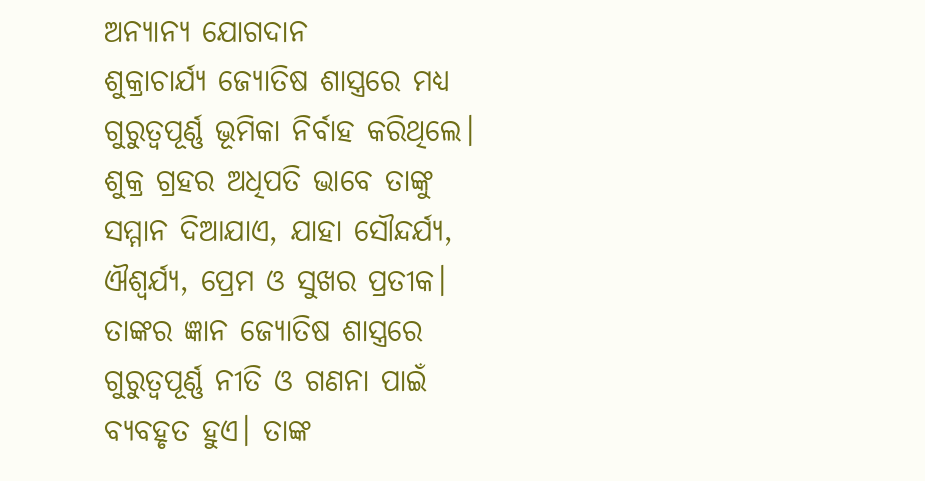ଅନ୍ୟାନ୍ୟ ଯୋଗଦାନ
ଶୁକ୍ରାଚାର୍ଯ୍ୟ ଜ୍ୟୋତିଷ ଶାସ୍ତ୍ରରେ ମଧ୍ୟ ଗୁରୁତ୍ଵପୂର୍ଣ୍ଣ ଭୂମିକା ନିର୍ବାହ କରିଥିଲେ। ଶୁକ୍ର ଗ୍ରହର ଅଧିପତି ଭାବେ ତାଙ୍କୁ ସମ୍ମାନ ଦିଆଯାଏ, ଯାହା ସୌନ୍ଦର୍ଯ୍ୟ, ଐଶ୍ଵର୍ଯ୍ୟ, ପ୍ରେମ ଓ ସୁଖର ପ୍ରତୀକ। ତାଙ୍କର ଜ୍ଞାନ ଜ୍ୟୋତିଷ ଶାସ୍ତ୍ରରେ ଗୁରୁତ୍ଵପୂର୍ଣ୍ଣ ନୀତି ଓ ଗଣନା ପାଇଁ ବ୍ୟବହୃତ ହୁଏ। ତାଙ୍କ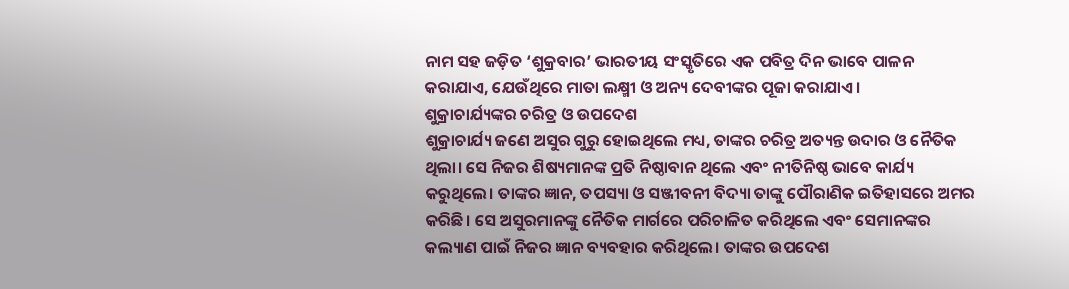ନାମ ସହ ଜଡ଼ିତ ‘ଶୁକ୍ରବାର’ ଭାରତୀୟ ସଂସ୍କୃତିରେ ଏକ ପବିତ୍ର ଦିନ ଭାବେ ପାଳନ କରାଯାଏ, ଯେଉଁଥିରେ ମାତା ଲକ୍ଷ୍ମୀ ଓ ଅନ୍ୟ ଦେବୀଙ୍କର ପୂଜା କରାଯାଏ।
ଶୁକ୍ରାଚାର୍ଯ୍ୟଙ୍କର ଚରିତ୍ର ଓ ଉପଦେଶ
ଶୁକ୍ରାଚାର୍ଯ୍ୟ ଜଣେ ଅସୁର ଗୁରୁ ହୋଇଥିଲେ ମଧ୍ୟ, ତାଙ୍କର ଚରିତ୍ର ଅତ୍ୟନ୍ତ ଉଦାର ଓ ନୈତିକ ଥିଲା। ସେ ନିଜର ଶିଷ୍ୟମାନଙ୍କ ପ୍ରତି ନିଷ୍ଠାବାନ ଥିଲେ ଏବଂ ନୀତିନିଷ୍ଠ ଭାବେ କାର୍ଯ୍ୟ କରୁଥିଲେ। ତାଙ୍କର ଜ୍ଞାନ, ତପସ୍ୟା ଓ ସଞ୍ଜୀବନୀ ବିଦ୍ୟା ତାଙ୍କୁ ପୌରାଣିକ ଇତିହାସରେ ଅମର କରିଛି। ସେ ଅସୁରମାନଙ୍କୁ ନୈତିକ ମାର୍ଗରେ ପରିଚାଳିତ କରିଥିଲେ ଏବଂ ସେମାନଙ୍କର କଲ୍ୟାଣ ପାଇଁ ନିଜର ଜ୍ଞାନ ବ୍ୟବହାର କରିଥିଲେ। ତାଙ୍କର ଉପଦେଶ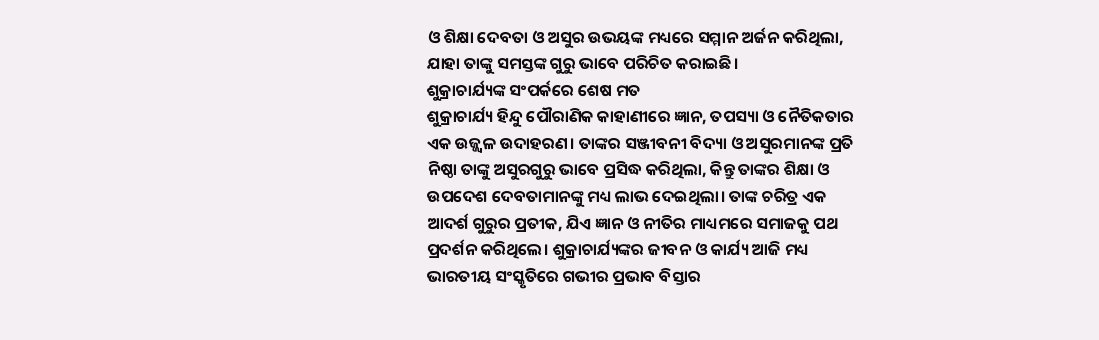ଓ ଶିକ୍ଷା ଦେବତା ଓ ଅସୁର ଉଭୟଙ୍କ ମଧ୍ୟରେ ସମ୍ମାନ ଅର୍ଜନ କରିଥିଲା, ଯାହା ତାଙ୍କୁ ସମସ୍ତଙ୍କ ଗୁରୁ ଭାବେ ପରିଚିତ କରାଇଛି।
ଶୁକ୍ରାଚାର୍ଯ୍ୟଙ୍କ ସଂପର୍କରେ ଶେଷ ମତ
ଶୁକ୍ରାଚାର୍ଯ୍ୟ ହିନ୍ଦୁ ପୌରାଣିକ କାହାଣୀରେ ଜ୍ଞାନ, ତପସ୍ୟା ଓ ନୈତିକତାର ଏକ ଉଜ୍ଜ୍ଵଳ ଉଦାହରଣ। ତାଙ୍କର ସଞ୍ଜୀବନୀ ବିଦ୍ୟା ଓ ଅସୁରମାନଙ୍କ ପ୍ରତି ନିଷ୍ଠା ତାଙ୍କୁ ଅସୁରଗୁରୁ ଭାବେ ପ୍ରସିଦ୍ଧ କରିଥିଲା, କିନ୍ତୁ ତାଙ୍କର ଶିକ୍ଷା ଓ ଉପଦେଶ ଦେବତାମାନଙ୍କୁ ମଧ୍ୟ ଲାଭ ଦେଇଥିଲା। ତାଙ୍କ ଚରିତ୍ର ଏକ ଆଦର୍ଶ ଗୁରୁର ପ୍ରତୀକ, ଯିଏ ଜ୍ଞାନ ଓ ନୀତିର ମାଧ୍ୟମରେ ସମାଜକୁ ପଥ ପ୍ରଦର୍ଶନ କରିଥିଲେ। ଶୁକ୍ରାଚାର୍ଯ୍ୟଙ୍କର ଜୀବନ ଓ କାର୍ଯ୍ୟ ଆଜି ମଧ୍ୟ ଭାରତୀୟ ସଂସ୍କୃତିରେ ଗଭୀର ପ୍ରଭାବ ବିସ୍ତାର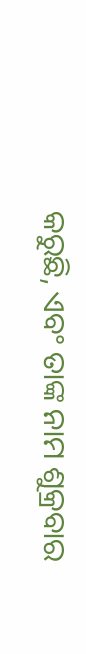କରୁଛି, ଏବଂ ତାଙ୍କ ନାମ ଶୁକ୍ରବାର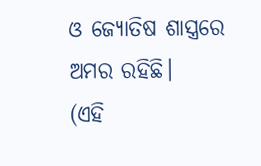ଓ ଜ୍ୟୋତିଷ ଶାସ୍ତ୍ରରେ ଅମର ରହିଛି।
(ଏହି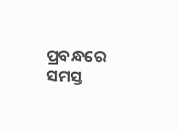ପ୍ରବନ୍ଧରେ ସମସ୍ତ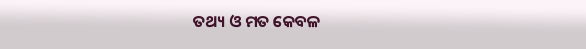ତଥ୍ୟ ଓ ମତ କେବଳ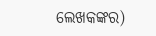ଲେଖକଙ୍କର)